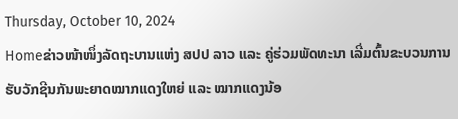Thursday, October 10, 2024
Homeຂ່າວໜ້າໜຶ່ງລັດຖະບານແຫ່ງ ສປປ ລາວ ແລະ ຄູ່ຮ່ວມພັດທະນາ ເລີ່ມຕົ້ນຂະບວນການຮັບວັກຊີນກັນພະຍາດໝາກແດງໃຫຍ່ ແລະ ໝາກແດງນ້ອ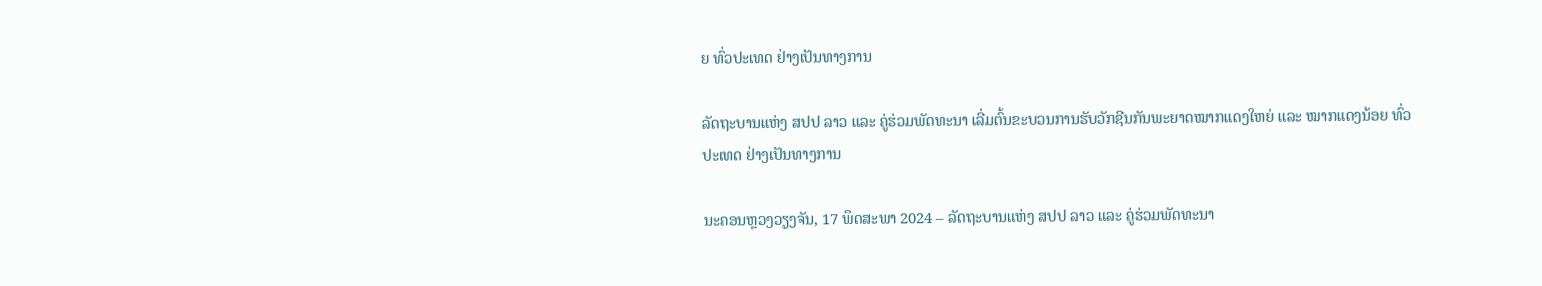ຍ ທົ່ວປະເທດ ຢ່າງເປັນທາງການ

ລັດຖະບານແຫ່ງ ສປປ ລາວ ແລະ ຄູ່ຮ່ວມພັດທະນາ ເລີ່ມຕົ້ນຂະບວນການຮັບວັກຊີນກັນພະຍາດໝາກແດງໃຫຍ່ ແລະ ໝາກແດງນ້ອຍ ທົ່ວປະເທດ ຢ່າງເປັນທາງການ

ນະຄອນຫຼວງວຽງຈັນ, 17 ພຶດສະພາ 2024 – ລັດຖະບານແຫ່ງ ສປປ ລາວ ແລະ ຄູ່ຮ່ວມພັດທະນາ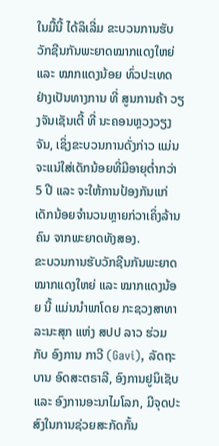ໃນມື້ນີ້ ໄດ້ລິເລີ່ມ ຂະບວນການຮັບວັກຊີນກັນພະຍາດໝາກແດງໃຫຍ່ ແລະ ໝາກແດງນ້ອຍ ທົ່ວປະເທດ ຢ່າງເປັນທາງການ ທີ່ ສູນການຄ້າ ວຽງຈັນເຊັນເຕີ້ ທີ່ ນະຄອນຫຼວງວຽງຈັນ, ເຊິ່ງຂະບວນການດັ່ງກ່າວ ແມ່ນຈະແນ່ໃສ່ເດັກນ້ອຍທີ່ມີອາຍຸຕ່ຳກວ່າ 5 ປີ ແລະ ຈະໃຫ້ການປ້ອງກັນແກ່ເດັກນ້ອຍຈຳນວນຫຼາຍກ່ວາເຄິ່ງລ້ານຄົນ ຈາກພະຍາດທັງສອງ.
ຂະບວນການຮັບວັກຊີນກັນພະຍາດໝາກແດງໃຫຍ່ ແລະ ໝາກແດງນ້ອຍ ນີ້ ແມ່ນນຳພາໂດຍ ກະຊວງສາທາລະນະສຸກ ແຫ່ງ ສປປ ລາວ ຮ່ວມກັບ ອົງການ ກາວີ (Gavi), ລັດຖະບານ ອົດສະຕຣາລີ, ອົງການຢູນິເຊັບ ແລະ ອົງການອະນາໄມໂລກ, ມີຈຸດປະສົງໃນການຊ່ວຍສະກັດກັ້ນ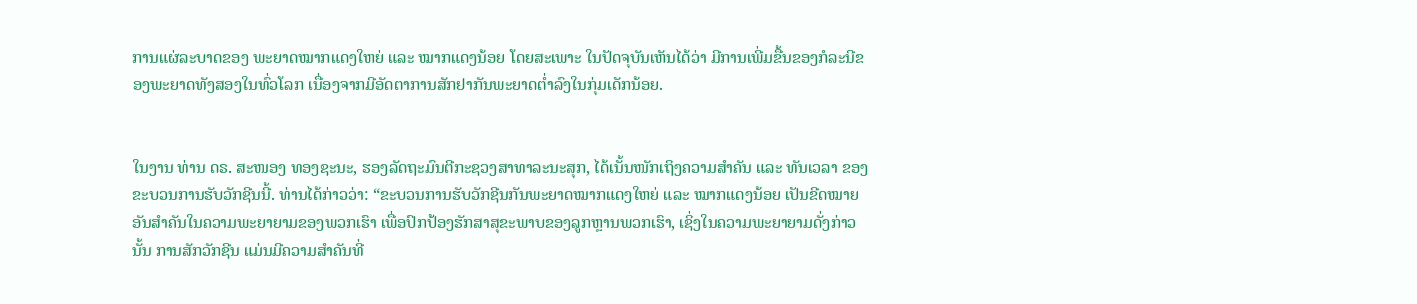ການແຜ່ລະບາດຂອງ ພະຍາດໝາກແດງໃຫຍ່ ແລະ ໝາກແດງນ້ອຍ ໂດຍສະເພາະ ໃນປັດຈຸບັນເຫັນໄດ້ວ່າ ມີການເພີ່ມຂື້ນຂອງກໍລະນີຂອງພະຍາດທັງສອງໃນທົ່ວໂລກ ເນື່ອງຈາກມີອັດຕາການສັກຢາກັນພະຍາດຕໍ່າລົງໃນກຸ່ມເດັກນ້ອຍ.


ໃນງານ ທ່ານ ດຣ. ສະໜອງ ທອງຊະນະ, ຮອງລັດຖະມົນຕີກະຊວງສາທາລະນະສຸກ, ໄດ້ເນັ້ນໜັກເຖິງຄວາມສຳຄັນ ແລະ ທັນເວລາ ຂອງຂະບວນການຮັບວັກຊີນນີ້. ທ່ານໄດ້ກ່າວວ່າ: “ຂະບວນການຮັບວັກຊີນກັນພະຍາດໝາກແດງໃຫຍ່ ແລະ ໝາກແດງນ້ອຍ ເປັນຂີດໝາຍອັນສຳຄັນໃນຄວາມພະຍາຍາມຂອງພວກເຮົາ ເພື່ອປົກປ້ອງຮັກສາສຸຂະພາບຂອງລູກຫຼານພວກເຮົາ, ເຊິ່ງໃນຄວາມພະຍາຍາມດັ່ງກ່າວນັ້ນ ການສັກວັກຊີນ ແມ່ນມີຄວາມສຳຄັນທີ່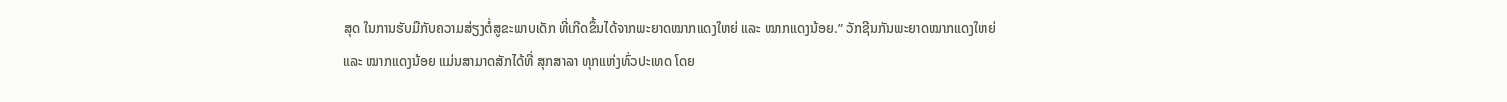ສຸດ ໃນການຮັບມືກັບຄວາມສ່ຽງຕໍ່ສູຂະພາບເດັກ ທີ່ເກີດຂຶ້ນໄດ້ຈາກພະຍາດໝາກແດງໃຫຍ່ ແລະ ໝາກແດງນ້ອຍ.” ວັກຊີນກັນພະຍາດໝາກແດງໃຫຍ່ ແລະ ໝາກແດງນ້ອຍ ແມ່ນສາມາດສັກໄດ້ທີ່ ສຸກສາລາ ທຸກແຫ່ງທົ່ວປະເທດ ໂດຍ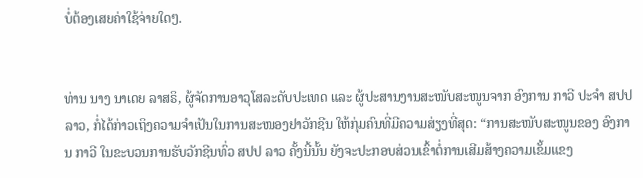ບໍ່ຕ້ອງເສຍຄ່າໃຊ້ຈ່າຍໃດໆ.


ທ່ານ ນາງ ນາເດຍ ລາສຣິ, ຜູ້ຈັດການອາວຸໂສລະດັບປະເທດ ແລະ ຜູ້ປະສານງານສະໜັບສະໜູນຈາກ ອົງການ ກາວີ ປະຈຳ ສປປ ລາວ, ກໍ່ໄດ້ກ່າວເຖິງຄວາມຈຳເປັນໃນການສະໜອງຢາວັກຊີນ ໃຫ້ກຸ່ມຄົນທີ່ມີຄວາມສ່ຽງທີ່ສຸດ: “ການສະໜັບສະໜູນຂອງ ອົງການ ກາວີ ໃນຂະບວນການຮັບວັກຊີນທົ່ວ ສປປ ລາວ ຄັ້ງນີ້ນັ້ນ ຍັງຈະປະກອບສ່ວນເຂົ້າຕໍ່ການເສີມສ້າງຄວາມເຂັ້ມແຂງ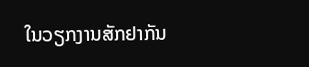ໃນວຽກງານສັກຢາກັນ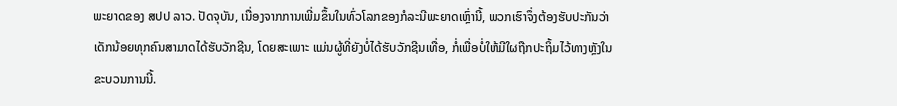ພະຍາດຂອງ ສປປ ລາວ. ປັດຈຸບັນ, ເນື່ອງຈາກການເພີ່ມຂຶ້ນໃນທົ່ວໂລກຂອງກໍລະນີພະຍາດເຫຼົ່ານີ້, ພວກເຮົາຈຶ່ງຕ້ອງຮັບປະກັນວ່າ ເດັກນ້ອຍທຸກຄົນສາມາດໄດ້ຮັບວັກຊີນ, ໂດຍສະເພາະ ແມ່ນຜູ້ທີ່ຍັງບໍ່ໄດ້ຮັບວັກຊີນເທື່ອ, ກໍ່ເພື່ອບໍ່ໃຫ້ມີໃຜຖືກປະຖິ້ມໄວ້ທາງຫຼັງໃນຂະບວນການນີ້.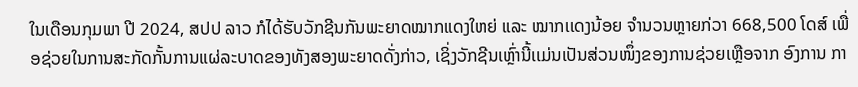ໃນເດືອນກຸມພາ ປີ 2024, ສປປ ລາວ ກໍໄດ້ຮັບວັກຊີນກັນພະຍາດໝາກແດງໃຫຍ່ ແລະ ໝາກເເດງນ້ອຍ ຈໍານວນຫຼາຍກ່ວາ 668,500 ໂດສ໌ ເພື່ອຊ່ວຍໃນການສະກັດກັ້ນການແຜ່ລະບາດຂອງທັງສອງພະຍາດດັ່ງກ່າວ, ເຊິ່ງວັກຊີນເຫຼົ່ານີ້ເເມ່ນເປັນສ່ວນໜຶ່ງຂອງການຊ່ວຍເຫຼືອຈາກ ອົງການ ກາ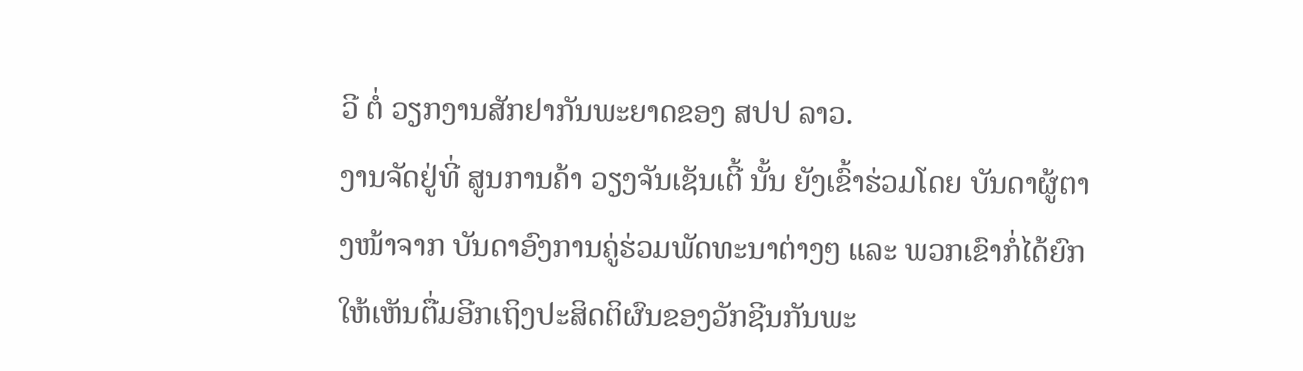ວີ ຕໍ່ ວຽກງານສັກຢາກັນພະຍາດຂອງ ສປປ ລາວ.
ງານຈັດຢູ່ທີ່ ສູນການຄ້າ ວຽງຈັນເຊັນເຕີ້ ນັ້ນ ຍັງເຂົ້າຮ່ວມໂດຍ ບັນດາຜູ້ຕາງໜ້າຈາກ ບັນດາອົງການຄູ່ຮ່ວມພັດທະນາຕ່າງໆ ແລະ ພວກເຂົາກໍ່ໄດ້ຍົກໃຫ້ເຫັນຕື່ມອີກເຖິງປະສິດຕິຜົນຂອງວັກຊີນກັນພະ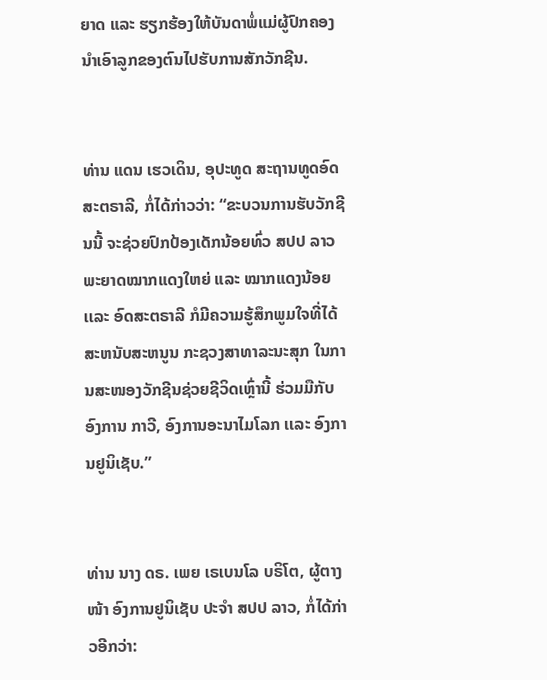ຍາດ ແລະ ຮຽກຮ້ອງໃຫ້ບັນດາພໍ່ແມ່ຜູ້ປົກຄອງ ນຳເອົາລູກຂອງຕົນໄປຮັບການສັກວັກຊີນ.


ທ່ານ ແດນ ເຮວເດິນ, ອຸປະທູດ ສະຖານທູດອົດສະຕຣາລີ, ກໍ່ໄດ້ກ່າວວ່າ: “ຂະບວນການຮັບວັກຊີນນີ້ ຈະຊ່ວຍປົກປ້ອງເດັກນ້ອຍທົ່ວ ສປປ ລາວ ພະຍາດໝາກແດງໃຫຍ່ ແລະ ໝາກແດງນ້ອຍ ເເລະ ອົດສະຕຣາລີ ກໍມີຄວາມຮູ້ສຶກພູມໃຈທີ່ໄດ້ສະຫນັບສະຫນູນ ກະຊວງສາທາລະນະສຸກ ໃນການສະໜອງວັກຊີນຊ່ວຍຊີວິດເຫຼົ່ານີ້ ຮ່ວມມືກັບ ອົງການ ກາວີ, ອົງການອະນາໄມໂລກ ເເລະ ອົງການຢູນິເຊັບ.”


ທ່ານ ນາງ ດຣ. ເພຍ ເຣເບນໂລ ບຣິໂຕ, ຜູ້ຕາງໜ້າ ອົງການຢູນິເຊັບ ປະຈໍາ ສປປ ລາວ, ກໍ່ໄດ້ກ່າວອີກວ່າ: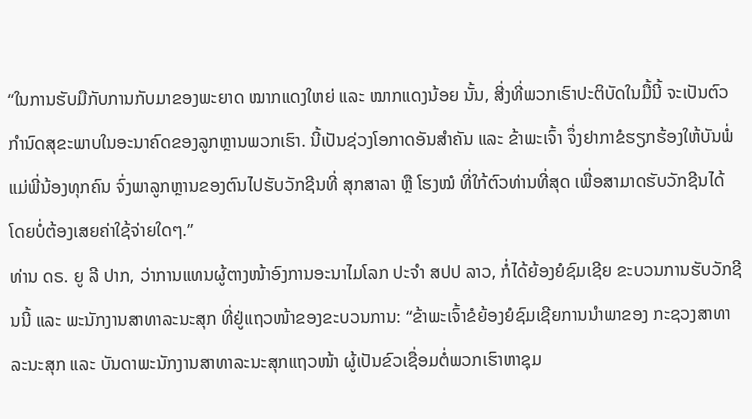“ໃນການຮັບມືກັບການກັບມາຂອງພະຍາດ ໝາກແດງໃຫຍ່ ແລະ ໝາກແດງນ້ອຍ ນັ້ນ, ສີ່ງທີ່ພວກເຮົາປະຕິບັດໃນມື້ນີ້ ຈະເປັນຕົວກໍານົດສຸຂະພາບໃນອະນາຄົດຂອງລູກຫຼານພວກເຮົາ. ນີ້ເປັນຊ່ວງໂອກາດອັນສຳຄັນ ແລະ ຂ້າພະເຈົ້າ ຈຶ່ງຢາກາຂໍຮຽກຮ້ອງໃຫ້ບັນພໍ່ແມ່ພີ່ນ້ອງທຸກຄົນ ຈົ່ງພາລູກຫຼານຂອງຕົນໄປຮັບວັກຊີນທີ່ ສຸກສາລາ ຫຼື ໂຮງໝໍ ທີ່ໃກ້ຕົວທ່ານທີ່ສຸດ ເພື່ອສາມາດຮັບວັກຊີນໄດ້ ໂດຍບໍ່ຕ້ອງເສຍຄ່າໃຊ້ຈ່າຍໃດໆ.”
ທ່ານ ດຣ. ຍູ ລີ ປາກ, ວ່າການແທນຜູ້ຕາງໜ້າອົງການອະນາໄມໂລກ ປະຈຳ ສປປ ລາວ, ກໍ່ໄດ້ຍ້ອງຍໍຊົມເຊີຍ ຂະບວນການຮັບວັກຊີນນີ້ ແລະ ພະນັກງານສາທາລະນະສຸກ ທີ່ຢູ່ແຖວໜ້າຂອງຂະບວນການ: “ຂ້າພະເຈົ້າຂໍຍ້ອງຍໍຊົມເຊີຍການນໍາພາຂອງ ກະຊວງສາທາລະນະສຸກ ແລະ ບັນດາພະນັກງານສາທາລະນະສຸກແຖວໜ້າ ຜູ້ເປັນຂົວເຊື່ອມຕໍ່ພວກເຮົາຫາຊຸມ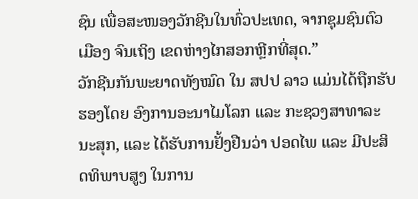ຊົນ ເພື່ອສະໜອງວັກຊີນໃນທົ່ວປະເທດ, ຈາກຊຸມຊົນຕົວເມືອງ ຈົນເຖິງ ເຂດຫ່າງໄກສອກຫຼີກທີ່ສຸດ.”
ວັກຊີນກັນພະຍາດທັງໝົດ ໃນ ສປປ ລາວ ແມ່ນໄດ້ຖືກຮັບຮອງໂດຍ ອົງການອະນາໄມໂລກ ແລະ ກະຊວງສາທາລະນະສຸກ, ແລະ ໄດ້ຮັບການຢັ້ງຢືນວ່າ ປອດໄພ ແລະ ມີປະສິດທິພາບສູງ ໃນການ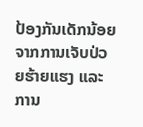ປ້ອງກັນເດັກນ້ອຍຈາກການເຈັບປ່ວຍຮ້າຍແຮງ ແລະ ການ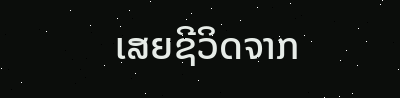ເສຍຊີວິດຈາກ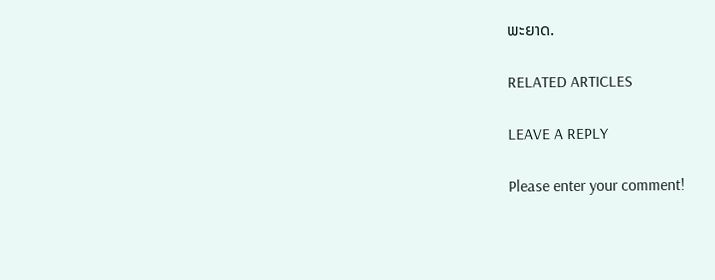ພະຍາດ.

RELATED ARTICLES

LEAVE A REPLY

Please enter your comment!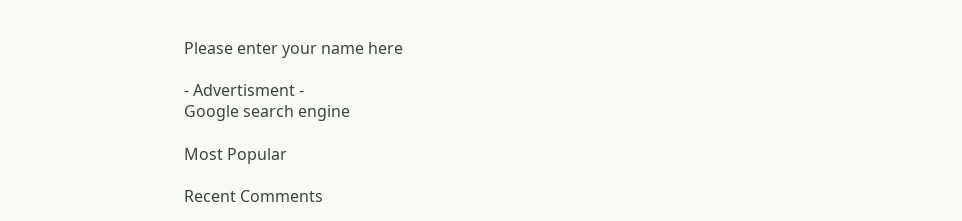Please enter your name here

- Advertisment -
Google search engine

Most Popular

Recent Comments